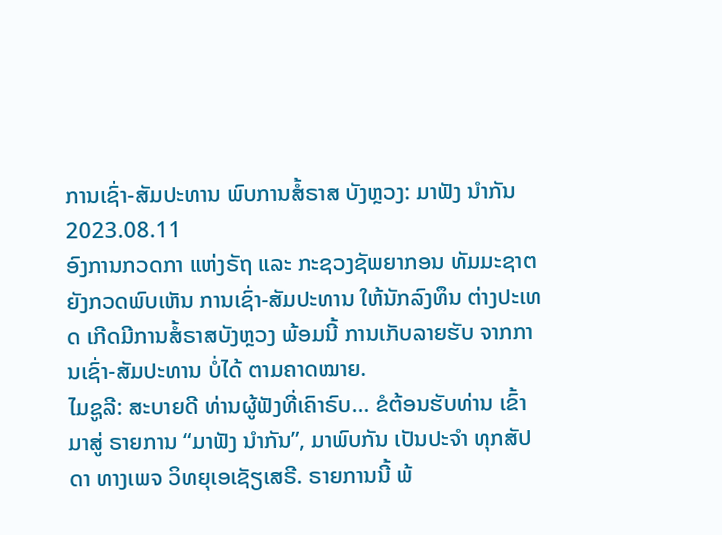ການເຊົ່າ-ສັມປະທານ ພົບການສໍ້ຣາສ ບັງຫຼວງ: ມາຟັງ ນຳກັນ
2023.08.11
ອົງການກວດກາ ແຫ່ງຣັຖ ແລະ ກະຊວງຊັພຍາກອນ ທັມມະຊາຕ ຍັງກວດພົບເຫັນ ການເຊົ່າ-ສັມປະທານ ໃຫ້ນັກລົງທຶນ ຕ່າງປະເທດ ເກີດມີການສໍ້ຣາສບັງຫຼວງ ພ້ອມນີ້ ການເກັບລາຍຮັບ ຈາກການເຊົ່າ-ສັມປະທານ ບໍ່ໄດ້ ຕາມຄາດໝາຍ.
ໄມຊູລີ: ສະບາຍດີ ທ່ານຜູ້ຟັງທີ່ເຄົາຣົບ… ຂໍຕ້ອນຮັບທ່ານ ເຂົ້າມາສູ່ ຣາຍການ “ມາຟັງ ນຳກັນ”, ມາພົບກັນ ເປັນປະຈຳ ທຸກສັປດາ ທາງເພຈ ວິທຍຸເອເຊັຽເສຣີ. ຣາຍການນີ້ ພ້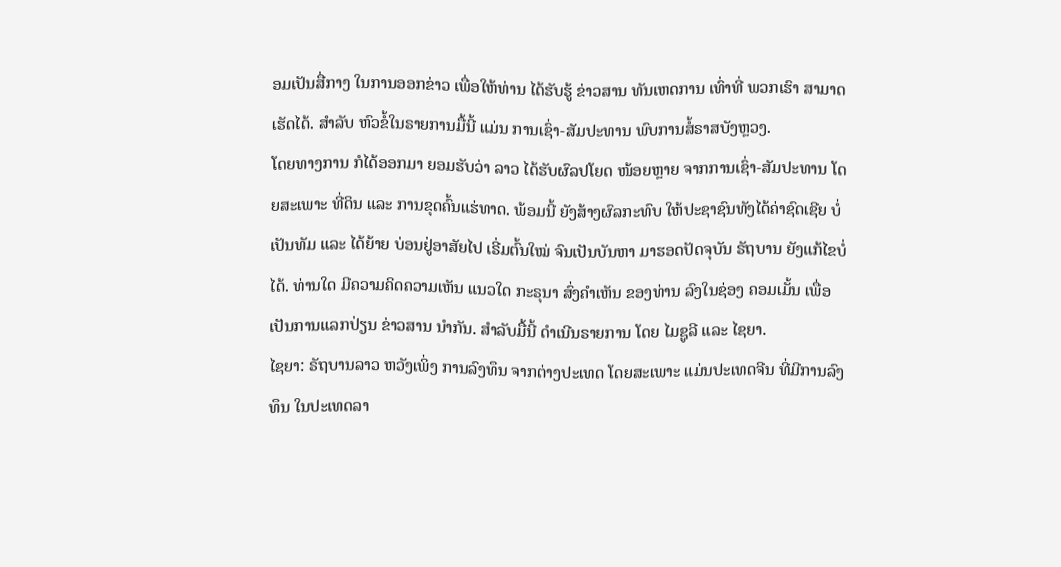ອມເປັນສື່ກາງ ໃນການອອກຂ່າວ ເພື່ອໃຫ້ທ່ານ ໄດ້ຮັບຮູ້ ຂ່າວສານ ທັນເຫດການ ເທົ່າທີ່ ພວກເຮົາ ສາມາດເຮັດໄດ້. ສຳລັບ ຫົວຂໍ້ໃນຣາຍການມື້ນີ້ ແມ່ນ ການເຊົ່າ-ສັມປະທານ ພົບການສໍ້ຣາສບັງຫຼວງ.
ໂດຍທາງການ ກໍໄດ້ອອກມາ ຍອມຮັບວ່າ ລາວ ໄດ້ຮັບຜົລປໂຍດ ໜ້ອຍຫຼາຍ ຈາກການເຊົ່າ-ສັມປະທານ ໂດຍສະເພາະ ທີ່ດິນ ແລະ ການຂຸດຄົ້ນແຮ່ທາດ. ພ້ອມນີ້ ຍັງສ້າງຜົລກະທົບ ໃຫ້ປະຊາຊົນທັງໄດ້ຄ່າຊົດເຊີຍ ບໍ່ເປັນທັມ ແລະ ໄດ້ຍ້າຍ ບ່ອນຢູ່ອາສັຍໄປ ເຣີ່ມຕົ້ນໃໝ່ ຈົນເປັນບັນຫາ ມາຮອດປັດຈຸບັນ ຣັຖບານ ຍັງແກ້ໄຂບໍ່ໄດ້. ທ່ານໃດ ມີຄວາມຄິດຄວາມເຫັນ ແນວໃດ ກະຣຸນາ ສົ່ງຄຳເຫັນ ຂອງທ່ານ ລົງໃນຊ່ອງ ຄອມເມັ້ນ ເພື່ອເປັນການແລກປ່ຽນ ຂ່າວສານ ນຳກັນ. ສຳລັບມື້ນີ້ ດຳເນີນຣາຍການ ໂດຍ ໄມຊູລີ ແລະ ໄຊຍາ.
ໄຊຍາ: ຣັຖບານລາວ ຫວັງເພິ່ງ ການລົງທຶນ ຈາກຕ່າງປະເທດ ໂດຍສະເພາະ ແມ່ນປະເທດຈີນ ທີ່ມີການລົງທຶນ ໃນປະເທດລາ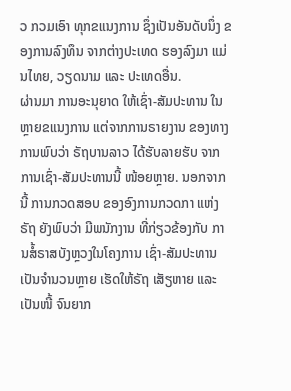ວ ກວມເອົາ ທຸກຂແນງການ ຊຶ່ງເປັນອັນດັບນຶ່ງ ຂອງການລົງທຶນ ຈາກຕ່າງປະເທດ ຮອງລົງມາ ແມ່ນໄທຍ, ວຽດນາມ ແລະ ປະເທດອື່ນ.
ຜ່ານມາ ການອະນຸຍາດ ໃຫ້ເຊົ່າ-ສັມປະທານ ໃນຫຼາຍຂແນງການ ແຕ່ຈາກການຣາຍງານ ຂອງທາງການພົບວ່າ ຣັຖບານລາວ ໄດ້ຮັບລາຍຮັບ ຈາກການເຊົ່າ-ສັມປະທານນີ້ ໜ້ອຍຫຼາຍ. ນອກຈາກນີ້ ການກວດສອບ ຂອງອົງການກວດກາ ແຫ່ງຣັຖ ຍັງພົບວ່າ ມີພນັກງານ ທີ່ກ່ຽວຂ້ອງກັບ ການສໍ້ຣາສບັງຫຼວງໃນໂຄງການ ເຊົ່າ-ສັມປະທານ ເປັນຈຳນວນຫຼາຍ ເຮັດໃຫ້ຣັຖ ເສັຽຫາຍ ແລະ ເປັນໜີ້ ຈົນຍາກ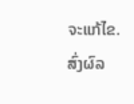ຈະແກ້ໄຂ. ສົ່ງຜົລ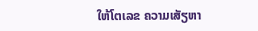ໃຫ້ໂຕເລຂ ຄວາມເສັຽຫາ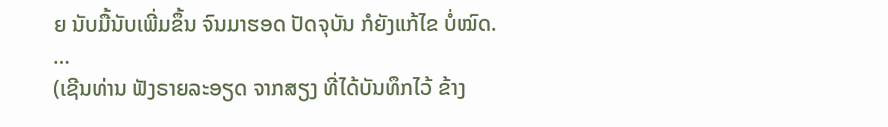ຍ ນັບມື້ນັບເພີ່ມຂຶ້ນ ຈົນມາຮອດ ປັດຈຸບັນ ກໍຍັງແກ້ໄຂ ບໍ່ໝົດ.
…
(ເຊີນທ່ານ ຟັງຣາຍລະອຽດ ຈາກສຽງ ທີ່ໄດ້ບັນທຶກໄວ້ ຂ້າງ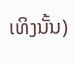ເທິງນັ້ນ)